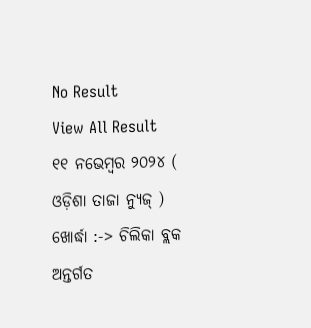No Result
View All Result
୧୧ ନଭେମ୍ବର ୨୦୨୪ ( ଓଡ଼ିଶା ତାଜା ନ୍ୟୁଜ୍ ) ଖୋର୍ଦ୍ଧା :-> ଚିଲିକା ବ୍ଲକ ଅନ୍ତର୍ଗତ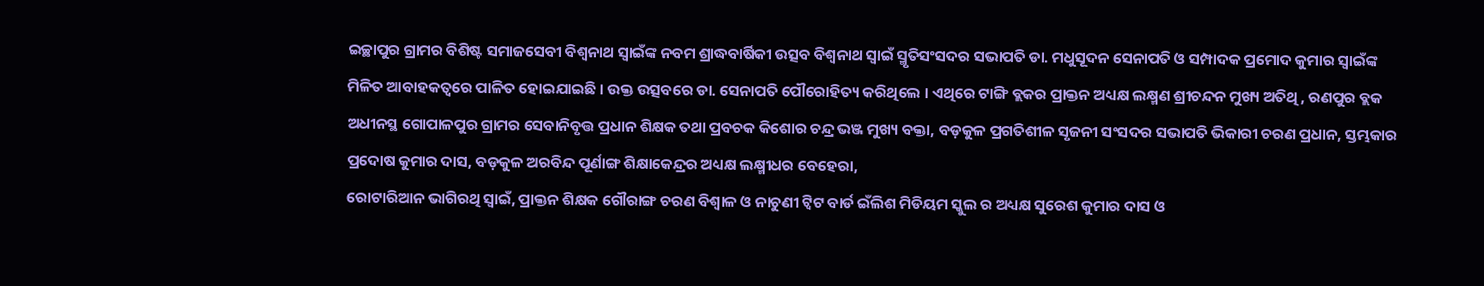ଇଚ୍ଛାପୁର ଗ୍ରାମର ବିଶିଷ୍ଟ ସମାଜସେବୀ ବିଶ୍ୱନାଥ ସ୍ବାଇଁଙ୍କ ନବମ ଶ୍ରାଦ୍ଧବାର୍ଷିକୀ ଉତ୍ସବ ବିଶ୍ୱନାଥ ସ୍ୱାଇଁ ସ୍ମୃତିସଂସଦର ସଭାପତି ଡା. ମଧୁସୂଦନ ସେନାପତି ଓ ସମ୍ପାଦକ ପ୍ରମୋଦ କୁମାର ସ୍ବାଇଁଙ୍କ ମିଳିତ ଆବାହକତ୍ୱରେ ପାଳିତ ହୋଇଯାଇଛି । ଉକ୍ତ ଉତ୍ସବରେ ଡା. ସେନାପତି ପୌରୋହିତ୍ୟ କରିଥିଲେ । ଏଥିରେ ଟାଙ୍ଗି ବ୍ଲକର ପ୍ରାକ୍ତନ ଅଧ୍ୟକ୍ଷ ଲକ୍ଷ୍ମଣ ଶ୍ରୀଚନ୍ଦନ ମୁଖ୍ୟ ଅତିଥି, ରଣପୁର ବ୍ଲକ ଅଧୀନସ୍ଥ ଗୋପାଳପୁର ଗ୍ରାମର ସେବାନିବୃତ୍ତ ପ୍ରଧାନ ଶିକ୍ଷକ ତଥା ପ୍ରବଚକ କିଶୋର ଚନ୍ଦ୍ର ଭଞ୍ଜ ମୁଖ୍ୟ ବକ୍ତା, ବଡ଼କୁଳ ପ୍ରଗତିଶୀଳ ସୃଜନୀ ସଂସଦର ସଭାପତି ଭିକାରୀ ଚରଣ ପ୍ରଧାନ, ସ୍ତମ୍ଭକାର ପ୍ରଦୋଷ କୁମାର ଦାସ, ବଡ଼କୁଳ ଅରବିନ୍ଦ ପୂର୍ଣାଙ୍ଗ ଶିକ୍ଷାକେନ୍ଦ୍ରର ଅଧ୍ୟକ୍ଷ ଲକ୍ଷ୍ମୀଧର ବେହେରା,
ରୋଟାରିଆନ ଭାଗିରଥି ସ୍ୱାଇଁ, ପ୍ରାକ୍ତନ ଶିକ୍ଷକ ଗୌରାଙ୍ଗ ଚରଣ ବିଶ୍ୱାଳ ଓ ନାଚୁଣୀ ଟ୍ୱିଟ ବାର୍ଡ ଇଁଲିଶ ମିଡିୟମ ସ୍କୁଲ ର ଅଧ୍ୟକ୍ଷ ସୁରେଶ କୁମାର ଦାସ ଓ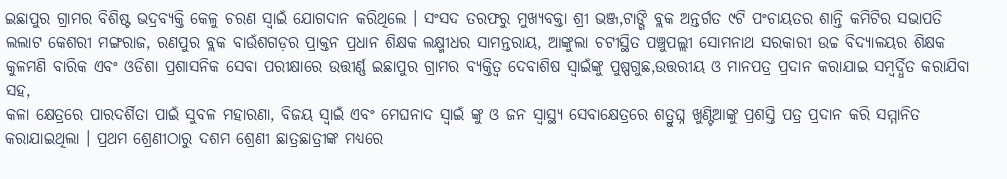ଇଛାପୁର ଗ୍ରାମର ବିଶିଷ୍ଟ ଭଦ୍ରବ୍ୟକ୍ତି କେଳୁ ଚରଣ ସ୍ୱାଇଁ ଯୋଗଦାନ କରିଥିଲେ । ସଂସଦ ତରଫରୁ ମୁଖ୍ୟବକ୍ତା ଶ୍ରୀ ଭଞ୍ଜ,ଟାଙ୍ଗି ବ୍ଲକ ଅନ୍ତର୍ଗତ ୯ଟି ପଂଚାୟତର ଶାନ୍ତି କମିଟିର ସଭାପତି ଲଲାଟ କେଶରୀ ମଙ୍ଗରାଜ, ରଣପୁର ବ୍ଲକ ବାଉଁଶଗଡ଼ର ପ୍ରାକ୍ତନ ପ୍ରଧାନ ଶିକ୍ଷକ ଲକ୍ଷ୍ମୀଧର ସାମନ୍ତରାୟ, ଆଙ୍କୁଲା ଚଟୀସ୍ଥିତ ପଞ୍ଚୁପଲ୍ଲୀ ସୋମନାଥ ସରକାରୀ ଉଚ୍ଚ ବିଦ୍ୟାଳୟର ଶିକ୍ଷକ କୁଳମଣି ବାରିକ ଏବଂ ଓଡିଶା ପ୍ରଶାସନିକ ସେବା ପରୀକ୍ଷାରେ ଉତ୍ତୀର୍ଣ୍ଣ ଇଛାପୁର ଗ୍ରାମର ବ୍ୟକ୍ତିତ୍ୱ ଦେବାଶିଷ ସ୍ୱାଇଁଙ୍କୁ ପୁଷ୍ପଗୁଛ,ଉତ୍ତରୀୟ ଓ ମାନପତ୍ର ପ୍ରଦାନ କରାଯାଇ ସମ୍ବର୍ଦ୍ଧିତ କରାଯିବା ସହ,
କଳା କ୍ଷେତ୍ରରେ ପାରଦର୍ଶିତା ପାଇଁ ସୁବଳ ମହାରଣା, ବିଜୟ ସ୍ୱାଇଁ ଏବଂ ମେଘନାଦ ସ୍ୱାଇଁ ଙ୍କୁ ଓ ଜନ ସ୍ୱାସ୍ଥ୍ୟ ସେବାକ୍ଷେତ୍ରରେ ଶତ୍ରୁଘ୍ନ ଖୁଣ୍ଟିଆଙ୍କୁ ପ୍ରଶସ୍ତି ପତ୍ର ପ୍ରଦାନ କରି ସମ୍ମାନିତ କରାଯାଇଥିଲା । ପ୍ରଥମ ଶ୍ରେଣୀଠାରୁ ଦଶମ ଶ୍ରେଣୀ ଛାତ୍ରଛାତ୍ରୀଙ୍କ ମଧ୍ୟରେ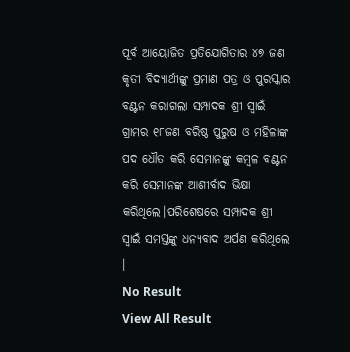ପୂର୍ବ ଆୟୋଜିତ ପ୍ରତିଯୋଗିତାର ୪୭ ଜଣ କୃତୀ ବିଦ୍ୟାର୍ଥୀଙ୍କୁ ପ୍ରମାଣ ପତ୍ର ଓ ପୁରସ୍କାର ବଣ୍ଟନ କରାଗଲା ସମ୍ପାଦକ ଶ୍ରୀ ସ୍ୱାଇଁ ଗ୍ରାମର ୧୮ଜଣ ବରିଷ୍ଠ ପୁରୁଷ ଓ ମହିଳାଙ୍କ ପଦ ଧୌତ କରି ସେମାନଙ୍କୁ କମ୍ବଳ ବଣ୍ଟନ କରି ସେମାନଙ୍କ ଆଶୀର୍ବାଦ ଭିକ୍ଷା କରିଥିଲେ।ପରିଶେଷରେ ସମ୍ପାଦକ ଶ୍ରୀ ସ୍ୱାଇଁ ସମସ୍ତଙ୍କୁ ଧନ୍ୟବାଦ ଅର୍ପଣ କରିଥିଲେ ।
No Result
View All Result